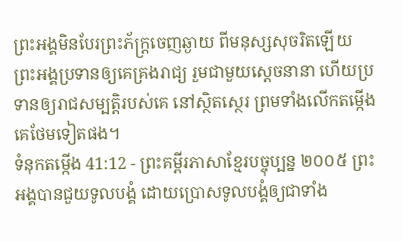ព្រះអង្គមិនបែរព្រះភ័ក្ត្រចេញឆ្ងាយ ពីមនុស្សសុចរិតឡើយ ព្រះអង្គប្រទានឲ្យគេគ្រងរាជ្យ រួមជាមួយស្ដេចនានា ហើយប្រទានឲ្យរាជសម្បត្តិរបស់គេ នៅស្ថិតស្ថេរ ព្រមទាំងលើកតម្កើងគេថែមទៀតផង។
ទំនុកតម្កើង 41:12 - ព្រះគម្ពីរភាសាខ្មែរបច្ចុប្បន្ន ២០០៥ ព្រះអង្គបានជួយទូលបង្គំ ដោយប្រោសទូលបង្គំឲ្យជាទាំង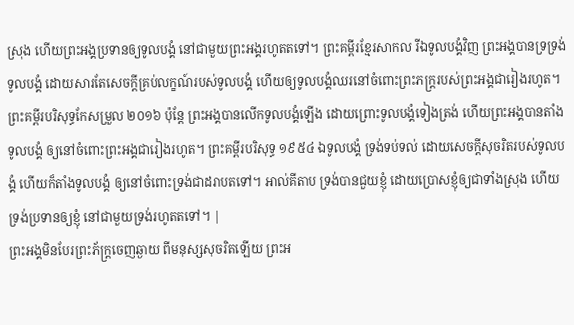ស្រុង ហើយព្រះអង្គប្រទានឲ្យទូលបង្គំ នៅជាមួយព្រះអង្គរហូតតទៅ។ ព្រះគម្ពីរខ្មែរសាកល រីឯទូលបង្គំវិញ ព្រះអង្គបានទ្រទ្រង់ទូលបង្គំ ដោយសារតែសេចក្ដីគ្រប់លក្ខណ៍របស់ទូលបង្គំ ហើយឲ្យទូលបង្គំឈរនៅចំពោះព្រះភក្ត្ររបស់ព្រះអង្គជារៀងរហូត។ ព្រះគម្ពីរបរិសុទ្ធកែសម្រួល ២០១៦ ប៉ុន្ដែ ព្រះអង្គបានលើកទូលបង្គំឡើង ដោយព្រោះទូលបង្គំទៀងត្រង់ ហើយព្រះអង្គបានតាំងទូលបង្គំ ឲ្យនៅចំពោះព្រះអង្គជារៀងរហូត។ ព្រះគម្ពីរបរិសុទ្ធ ១៩៥៤ ឯទូលបង្គំ ទ្រង់ទប់ទល់ ដោយសេចក្ដីសុចរិតរបស់ទូលបង្គំ ហើយក៏តាំងទូលបង្គំ ឲ្យនៅចំពោះទ្រង់ជាដរាបតទៅ។ អាល់គីតាប ទ្រង់បានជួយខ្ញុំ ដោយប្រោសខ្ញុំឲ្យជាទាំងស្រុង ហើយទ្រង់ប្រទានឲ្យខ្ញុំ នៅជាមួយទ្រង់រហូតតទៅ។ |
ព្រះអង្គមិនបែរព្រះភ័ក្ត្រចេញឆ្ងាយ ពីមនុស្សសុចរិតឡើយ ព្រះអ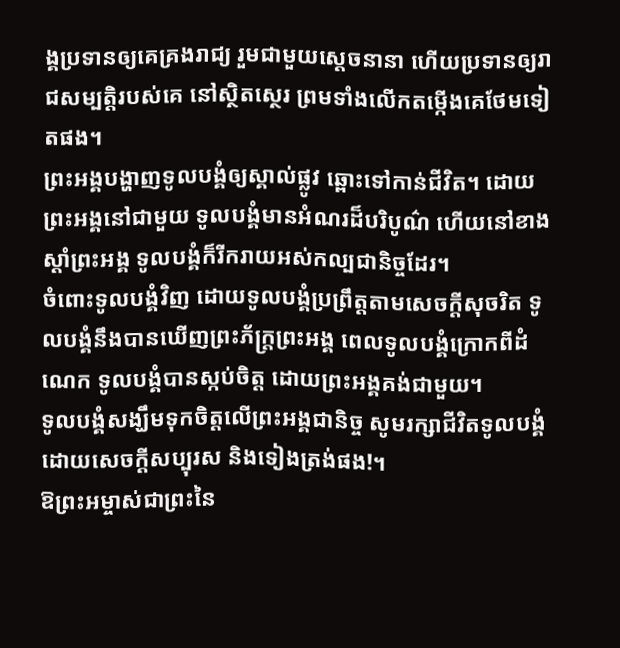ង្គប្រទានឲ្យគេគ្រងរាជ្យ រួមជាមួយស្ដេចនានា ហើយប្រទានឲ្យរាជសម្បត្តិរបស់គេ នៅស្ថិតស្ថេរ ព្រមទាំងលើកតម្កើងគេថែមទៀតផង។
ព្រះអង្គបង្ហាញទូលបង្គំឲ្យស្គាល់ផ្លូវ ឆ្ពោះទៅកាន់ជីវិត។ ដោយព្រះអង្គនៅជាមួយ ទូលបង្គំមានអំណរដ៏បរិបូណ៌ ហើយនៅខាងស្ដាំព្រះអង្គ ទូលបង្គំក៏រីករាយអស់កល្បជានិច្ចដែរ។
ចំពោះទូលបង្គំវិញ ដោយទូលបង្គំប្រព្រឹត្តតាមសេចក្ដីសុចរិត ទូលបង្គំនឹងបានឃើញព្រះភ័ក្ត្រព្រះអង្គ ពេលទូលបង្គំក្រោកពីដំណេក ទូលបង្គំបានស្កប់ចិត្ត ដោយព្រះអង្គគង់ជាមួយ។
ទូលបង្គំសង្ឃឹមទុកចិត្តលើព្រះអង្គជានិច្ច សូមរក្សាជីវិតទូលបង្គំ ដោយសេចក្ដីសប្បុរស និងទៀងត្រង់ផង!។
ឱព្រះអម្ចាស់ជាព្រះនៃ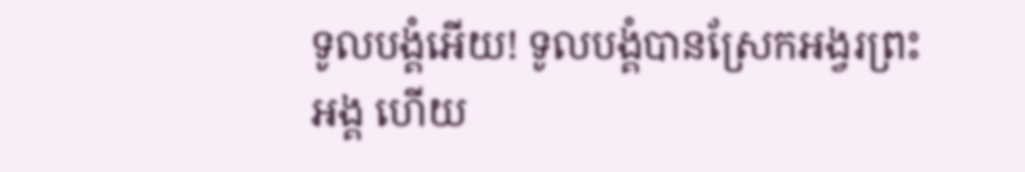ទូលបង្គំអើយ! ទូលបង្គំបានស្រែកអង្វរព្រះអង្គ ហើយ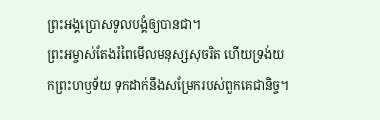ព្រះអង្គប្រោសទូលបង្គំឲ្យបានជា។
ព្រះអម្ចាស់តែងរំពៃមើលមនុស្សសុចរិត ហើយទ្រង់យកព្រះហឫទ័យ ទុកដាក់នឹងសម្រែករបស់ពួកគេជានិច្ច។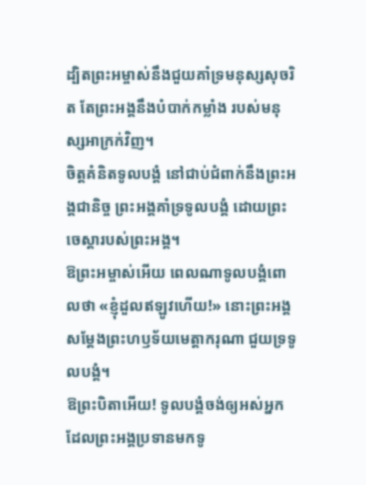ដ្បិតព្រះអម្ចាស់នឹងជួយគាំទ្រមនុស្សសុចរិត តែព្រះអង្គនឹងបំបាក់កម្លាំង របស់មនុស្សអាក្រក់វិញ។
ចិត្តគំនិតទូលបង្គំ នៅជាប់ជំពាក់នឹងព្រះអង្គជានិច្ច ព្រះអង្គគាំទ្រទូលបង្គំ ដោយព្រះចេស្ដារបស់ព្រះអង្គ។
ឱព្រះអម្ចាស់អើយ ពេលណាទូលបង្គំពោលថា «ខ្ញុំដួលឥឡូវហើយ!» នោះព្រះអង្គសម្តែងព្រះហឫទ័យមេត្តាករុណា ជួយទ្រទូលបង្គំ។
ឱព្រះបិតាអើយ! ទូលបង្គំចង់ឲ្យអស់អ្នកដែលព្រះអង្គប្រទានមកទូ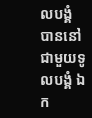លបង្គំ បាននៅជាមួយទូលបង្គំ ឯក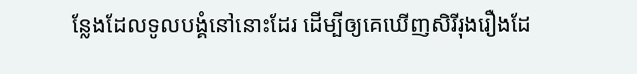ន្លែងដែលទូលបង្គំនៅនោះដែរ ដើម្បីឲ្យគេឃើញសិរីរុងរឿងដែ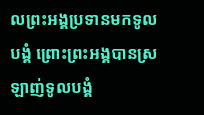លព្រះអង្គប្រទានមកទូលបង្គំ ព្រោះព្រះអង្គបានស្រឡាញ់ទូលបង្គំ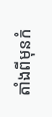តាំងពីមុនកំ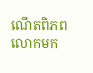ណើតពិភពលោកមក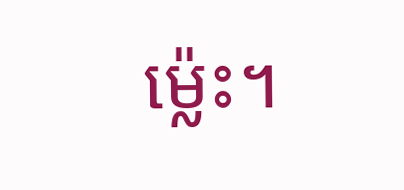ម៉្លេះ។